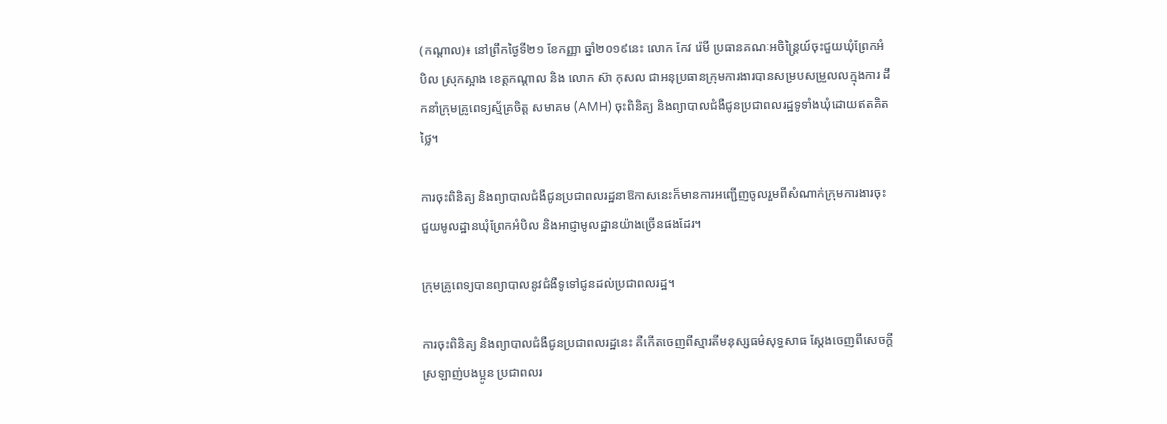(កណ្តាល)៖ នៅព្រឹកថ្ងៃទី២១ ខែកញ្ញា ឆ្នាំ២០១៩នេះ លោក កែវ រ៉េមី ប្រធានគណៈអចិន្ត្រៃយ៍ចុះជួយឃុំព្រែកអំបិល ស្រុកស្អាង ខេត្តកណ្តាល និង លោក ស៊ា កុសល ជាអនុប្រធានក្រុមការងារបានសម្របសម្រួលលក្មុងការ ដឹកនាំក្រុមគ្រូពេទ្យស្ម័គ្រចិត្ត សមាគម (AMH) ចុះពិនិត្យ និងព្យាបាលជំងឺជូនប្រជាពលរដ្ឋទូទាំងឃុំដោយឥតគិតថ្លៃ។

ការចុះពិនិត្យ និងព្យាបាលជំងឺជូនប្រជាពលរដ្ឋនាឱកាសនេះក៏មានការអញ្ជើញចូលរួមពីសំណាក់ក្រុមការងារចុះជួយមូលដ្ឋានឃុំព្រែកអំបិល និងអាជ្ញាមូលដ្ឋានយ៉ាងច្រើនផងដែរ។

ក្រុមគ្រូពេទ្យបានព្យាបាលនូវជំងឺទូទៅជូនដល់ប្រជាពលរដ្ឋ។

ការចុះពិនិត្យ និងព្យាបាលជំងឺជូនប្រជាពលរដ្ឋនេះ គឺកើតចេញពីស្មារតីមនុស្សធម៌សុទ្ធសាធ ស្តែងចេញពីសេចក្តីស្រឡាញ់បងប្អូន ប្រជាពលរ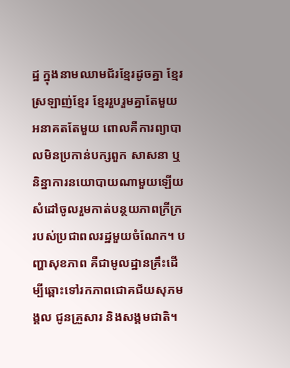ដ្ឋ ក្នុងនាមឈាមជ័រខ្មែរដូចគ្នា ខ្មែរស្រឡាញ់ខ្មែរ ខ្មែររួបរួមគ្នាតែមួយ អនាគតតែមួយ ពោលគឺការព្យាបាលមិនប្រកាន់បក្សពួក សាសនា ឬនិន្នាការនយោបាយណាមួយឡើយ សំដៅចូលរួមកាត់បន្ថយភាពក្រីក្រ របស់ប្រជាពលរដ្ឋមួយចំណែក។ បញ្ហាសុខភាព គឺជាមូលដ្ឋានគ្រឹះដើម្បីឆ្ពោះទៅរកភាពជោគជ័យសុភមង្គល ជូនគ្រួសារ និងសង្គមជាតិ។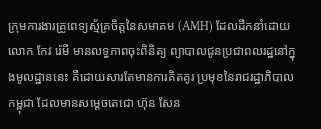ក្រុមការងារគ្រូពេទ្យស្ម័គ្រចិត្តនៃសមាគម (AMH) ដែលដឹកនាំដោយ លោក កែវ រ៉េមី មានលទ្ធភាពចុះពិនិត្យ ព្យាបាលជូនប្រជាពលរដ្ឋនៅក្នុងមូលដ្ឋាននេះ គឺដោយសារតែមានការគិតគូរ ប្រមុខនៃរាជរដ្ឋាភិបាលកម្ពុជា ដែលមានសម្តេចតេជោ ហ៊ុន សែន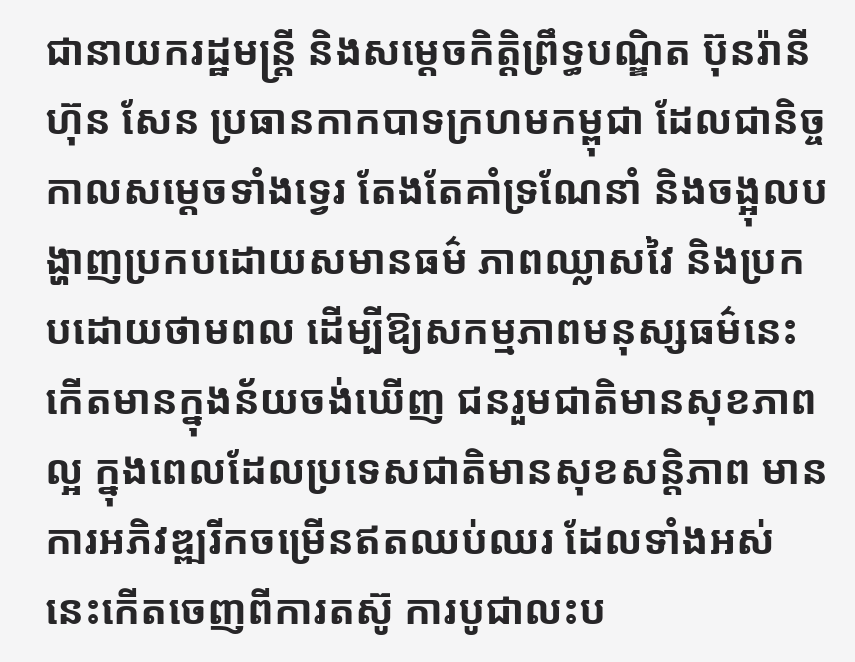ជានាយករដ្ឋមន្ត្រី និងសម្តេចកិត្តិព្រឹទ្ធបណ្ឌិត ប៊ុនរ៉ានី ហ៊ុន សែន ប្រធានកាកបាទក្រហមកម្ពុជា ដែលជានិច្ចកាលសម្តេចទាំងទ្វេរ តែងតែគាំទ្រណែនាំ និងចង្អុលបង្ហាញប្រកបដោយសមានធម៌ ភាពឈ្លាសវៃ និងប្រកបដោយថាមពល ដើម្បីឱ្យសកម្មភាពមនុស្សធម៌នេះ កើតមានក្នុងន័យចង់ឃើញ ជនរួមជាតិមានសុខភាពល្អ ក្នុងពេលដែលប្រទេសជាតិមានសុខសន្តិភាព មានការអភិវឌ្ឍរីកចម្រើនឥតឈប់ឈរ ដែលទាំងអស់នេះកើតចេញពីការតស៊ូ ការបូជាលះប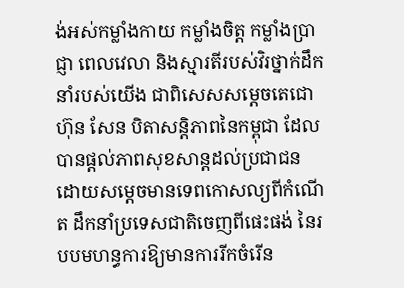ង់អស់កម្លាំងកាយ កម្លាំងចិត្ត កម្លាំងប្រាជ្ញា ពេលវេលា និងស្មារតីរបស់វិរថ្នាក់ដឹកនាំរបស់យើង ជាពិសេសសម្តេចតេជោ ហ៊ុន សែន បិតាសន្តិភាពនៃកម្ពុជា ដែលបានផ្តល់ភាពសុខសាន្តដល់ប្រជាជន ដោយសម្តេចមានទេពកោសល្យពីកំណើត ដឹកនាំប្រទេសជាតិចេញពីផេះផង់ នៃរបបមហន្ធការឱ្យមានការរីកចំរើន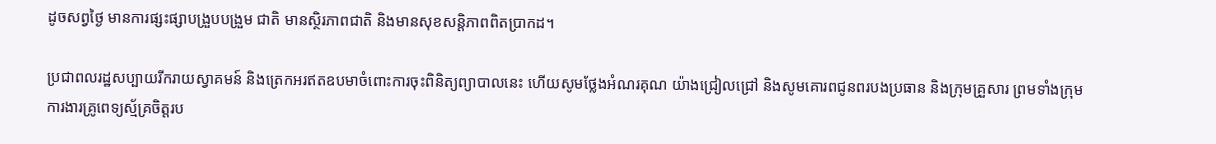ដូចសព្វថ្ងៃ មានការផ្សះផ្សាបង្រួបបង្រួម ជាតិ មានស្ថិរភាពជាតិ និងមានសុខសន្តិភាពពិតប្រាកដ។

ប្រជាពលរដ្ឋសប្បាយរីករាយស្វាគមន៍ និងត្រេកអរឥតឧបមាចំពោះការចុះពិនិត្យព្យាបាលនេះ ហើយសូមថ្លែងអំណរគុណ យ៉ាងជ្រៀលជ្រៅ និងសូមគោរពជូនពរបងប្រធាន និងក្រុមគ្រួសារ ព្រមទាំងក្រុមការងារគ្រូពេទ្យស្ម័គ្រចិត្តរប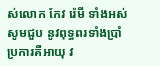ស់លោក កែវ រ៉េមី ទាំងអស់សូមជួប នូវពុទ្ធពរទាំងប្រាំប្រការគឺអាយុ វ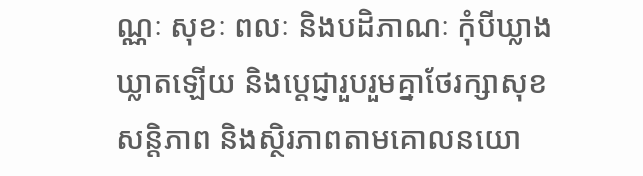ណ្ណៈ សុខៈ ពលៈ និងបដិភាណៈ កុំបីឃ្លាងឃ្លាតឡើយ និងប្តេជ្ញារួបរួមគ្នាថែរក្សាសុខសន្តិភាព និងស្ថិរភាពតាមគោលនយោ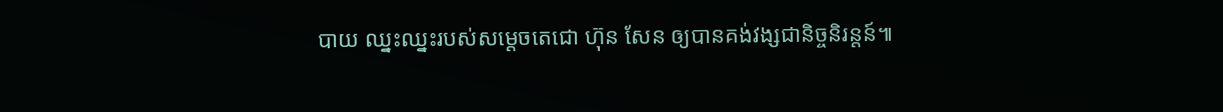បាយ ឈ្នះឈ្នះរបស់សម្តេចតេជោ ហ៊ុន សែន ឲ្យបានគង់វង្សជានិច្ចនិរន្តន៍៕